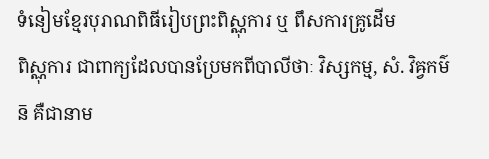ទំនៀមខ្មែរបុរាណពិធីរៀបព្រះពិស្ណុការ ឬ ពឹសការគ្រូដើម
ពិស្ណុការ ជាពាក្យដែលបានប្រែមកពីបាលីថាៈ វិស្សកម្ម, សំ. វិឝ្វកម៌ន៑ គឺជានាម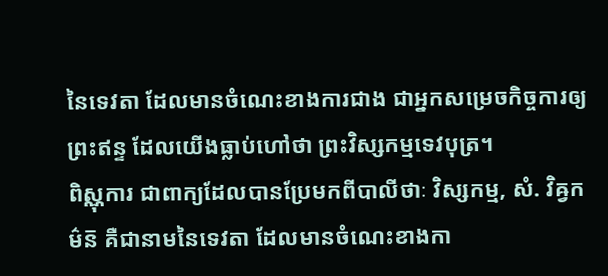នៃទេវតា ដែលមានចំណេះខាងការជាង ជាអ្នកសម្រេចកិច្ចការឲ្យព្រះឥន្ទ ដែលយើងធ្លាប់ហៅថា ព្រះវិស្សកម្មទេវបុត្រ។
ពិស្ណុការ ជាពាក្យដែលបានប្រែមកពីបាលីថាៈ វិស្សកម្ម, សំ. វិឝ្វកម៌ន៑ គឺជានាមនៃទេវតា ដែលមានចំណេះខាងកា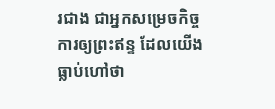រជាង ជាអ្នកសម្រេចកិច្ចការឲ្យព្រះឥន្ទ ដែលយើងធ្លាប់ហៅថា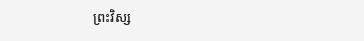ព្រះវិស្ស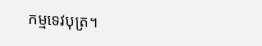កម្មទេវបុត្រ។